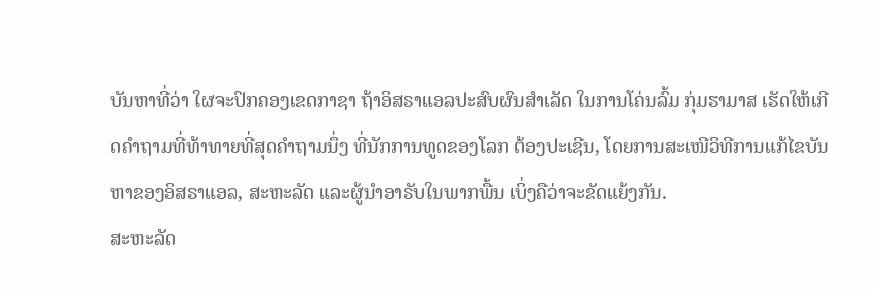ບັນຫາທີ່ວ່າ ໃຜຈະປົກຄອງເຂດກາຊາ ຖ້າອິສຣາແອລປະສົບຜົນສຳເລັດ ໃນການໂຄ່ນລົ້ມ ກຸ່ມຮາມາສ ເຮັດໃຫ້ເກີດຄຳຖາມທີ່ທ້າທາຍທີ່ສຸດຄຳຖາມນຶ່ງ ທີ່ນັກການທູດຂອງໂລກ ຕ້ອງປະເຊີນ, ໂດຍການສະເໜີວິທີການແກ້ໄຂບັນຫາຂອງອິສຣາແອລ, ສະຫະລັດ ແລະຜູ້ນຳອາຣັບໃນພາກພື້ນ ເບິ່ງຄືວ່າຈະຂັດແຍ້ງກັນ.
ສະຫະລັດ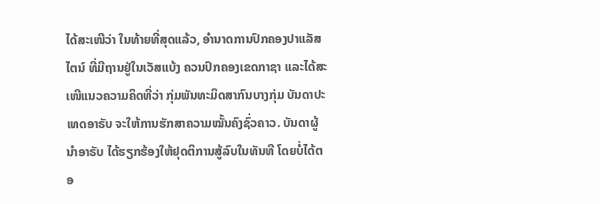ໄດ້ສະເໜີວ່າ ໃນທ້າຍທີ່ສຸດແລ້ວ, ອຳນາດການປົກຄອງປາແລັສໄຕນ໌ ທີ່ມີຖານຢູ່ໃນເວັສແບ້ງ ຄວນປົກຄອງເຂດກາຊາ ແລະໄດ້ສະເໜີແນວຄວາມຄິດທີ່ວ່າ ກຸ່ມພັນທະມິດສາກົນບາງກຸ່ມ ບັນດາປະເທດອາຣັບ ຈະໃຫ້ການຮັກສາຄວາມໝັ້ນຄົງຊົ່ວຄາວ. ບັນດາຜູ້ນຳອາຣັບ ໄດ້ຮຽກຮ້ອງໃຫ້ຢຸດຕິການສູ້ລົບໃນທັນທີ ໂດຍບໍ່ໄດ້ຕອ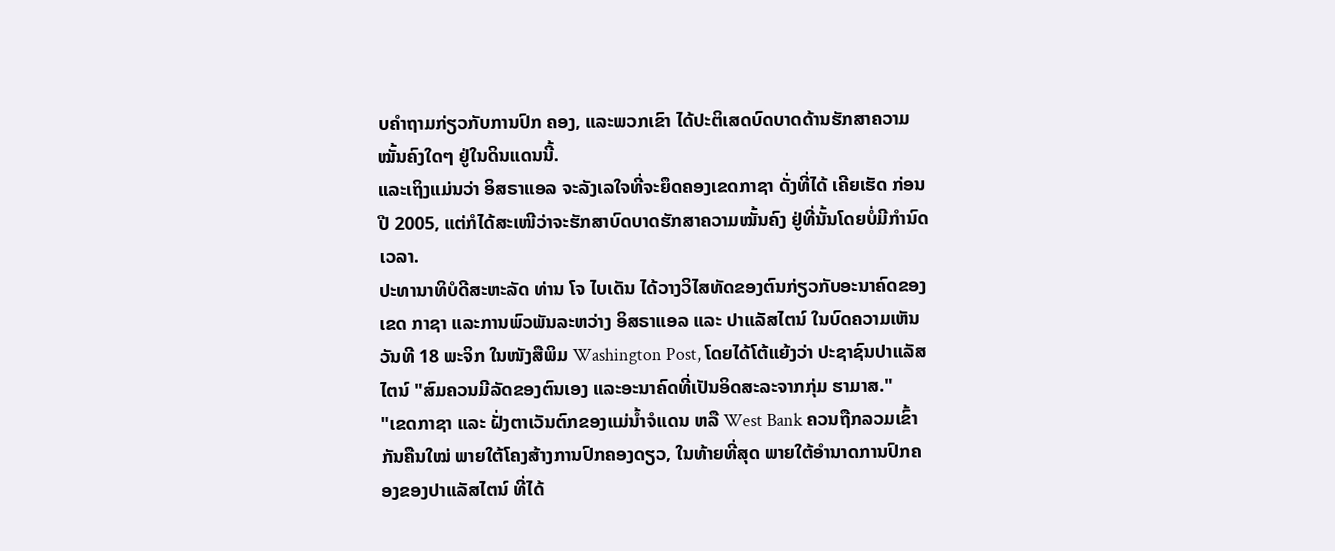ບຄຳຖາມກ່ຽວກັບການປົກ ຄອງ, ແລະພວກເຂົາ ໄດ້ປະຕິເສດບົດບາດດ້ານຮັກສາຄວາມໝັ້ນຄົງໃດໆ ຢູ່ໃນດິນແດນນີ້.
ແລະເຖິງແມ່ນວ່າ ອິສຣາແອລ ຈະລັງເລໃຈທີ່ຈະຍຶດຄອງເຂດກາຊາ ດັ່ງທີ່ໄດ້ ເຄີຍເຮັດ ກ່ອນປີ 2005, ແຕ່ກໍໄດ້ສະເໜີວ່າຈະຮັກສາບົດບາດຮັກສາຄວາມໝັ້ນຄົງ ຢູ່ທີ່ນັ້ນໂດຍບໍ່ມີກຳນົດເວລາ.
ປະທານາທິບໍດີສະຫະລັດ ທ່ານ ໂຈ ໄບເດັນ ໄດ້ວາງວິໄສທັດຂອງຕົນກ່ຽວກັບອະນາຄົດຂອງເຂດ ກາຊາ ແລະການພົວພັນລະຫວ່າງ ອິສຣາແອລ ແລະ ປາແລັສໄຕນ໌ ໃນບົດຄວາມເຫັນ ວັນທີ 18 ພະຈິກ ໃນໜັງສືພິມ Washington Post, ໂດຍໄດ້ໂຕ້ແຍ້ງວ່າ ປະຊາຊົນປາແລັສໄຕນ໌ "ສົມຄວນມີລັດຂອງຕົນເອງ ແລະອະນາຄົດທີ່ເປັນອິດສະລະຈາກກຸ່ມ ຮາມາສ."
"ເຂດກາຊາ ແລະ ຝັ່ງຕາເວັນຕົກຂອງແມ່ນໍ້າຈໍແດນ ຫລື West Bank ຄວນຖືກລວມເຂົ້າກັນຄືນໃໝ່ ພາຍໃຕ້ໂຄງສ້າງການປົກຄອງດຽວ, ໃນທ້າຍທີ່ສຸດ ພາຍໃຕ້ອຳນາດການປົກຄອງຂອງປາແລັສໄຕນ໌ ທີ່ໄດ້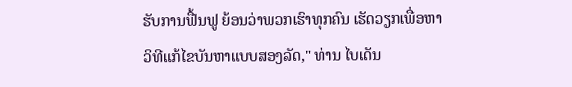ຮັບການຟື້ນຟູ ຍ້ອນວ່າພວກເຮົາທຸກຄົນ ເຮັດວຽກເພື່ອຫາວິທີແກ້ໄຂບັນຫາແບບສອງລັດ," ທ່ານ ໄບເດັນ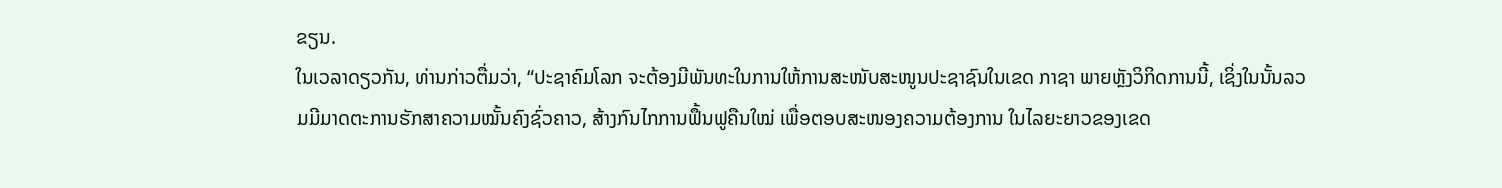ຂຽນ.
ໃນເວລາດຽວກັນ, ທ່ານກ່າວຕື່ມວ່າ, “ປະຊາຄົມໂລກ ຈະຕ້ອງມີພັນທະໃນການໃຫ້ການສະໜັບສະໜູນປະຊາຊົນໃນເຂດ ກາຊາ ພາຍຫຼັງວິກິດການນີ້, ເຊິ່ງໃນນັ້ນລວມມີມາດຕະການຮັກສາຄວາມໝັ້ນຄົງຊົ່ວຄາວ, ສ້າງກົນໄກການຟຶ້ນຟູຄືນໃໝ່ ເພື່ອຕອບສະໜອງຄວາມຕ້ອງການ ໃນໄລຍະຍາວຂອງເຂດ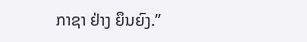ກາຊາ ຢ່າງ ຍຶນຍົງ.”